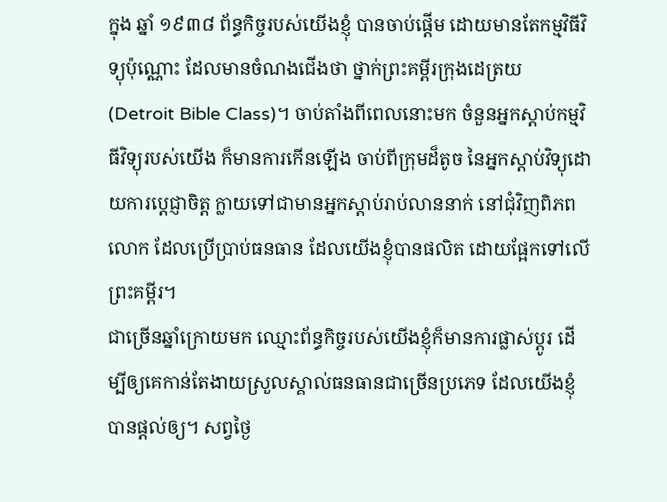ក្នុង ឆ្នាំ ១៩៣៨ ព័ន្ធកិច្ចរបស់យើងខ្ញុំ បានចាប់ផ្តើម ដោយមានតែកម្មវិធីវិទ្យុប៉ុណ្ណោះ ដែលមានចំណងជើងថា ថ្នាក់ព្រះគម្ពីរក្រុងដេត្រយ (Detroit Bible Class)។ ចាប់តាំងពីពេលនោះមក ចំនួនអ្នកស្តាប់កម្មវិធីវិទ្យុរបស់យើង ក៏មានការកើនឡើង ចាប់ពីក្រុមដ៏តូច នៃអ្នកស្តាប់វិទ្យុដោយការប្តេជ្ញាចិត្ត ក្លាយទៅជាមានអ្នកស្តាប់រាប់លាននាក់ នៅជុំវិញពិភពលោក ដែលប្រើប្រាប់ធនធាន ដែលយើងខ្ញុំបានផលិត ដោយផ្អែកទៅលើព្រះគម្ពីរ។
ជាច្រើនឆ្នាំក្រោយមក ឈ្មោះព័ន្ធកិច្ចរបស់យើងខ្ញុំក៏មានការផ្លាស់ប្តូរ ដើម្បីឲ្យគេកាន់តែងាយស្រួលស្គាល់ធនធានជាច្រើនប្រភេទ ដែលយើងខ្ញុំបានផ្តល់ឲ្យ។ សព្វថ្ងៃ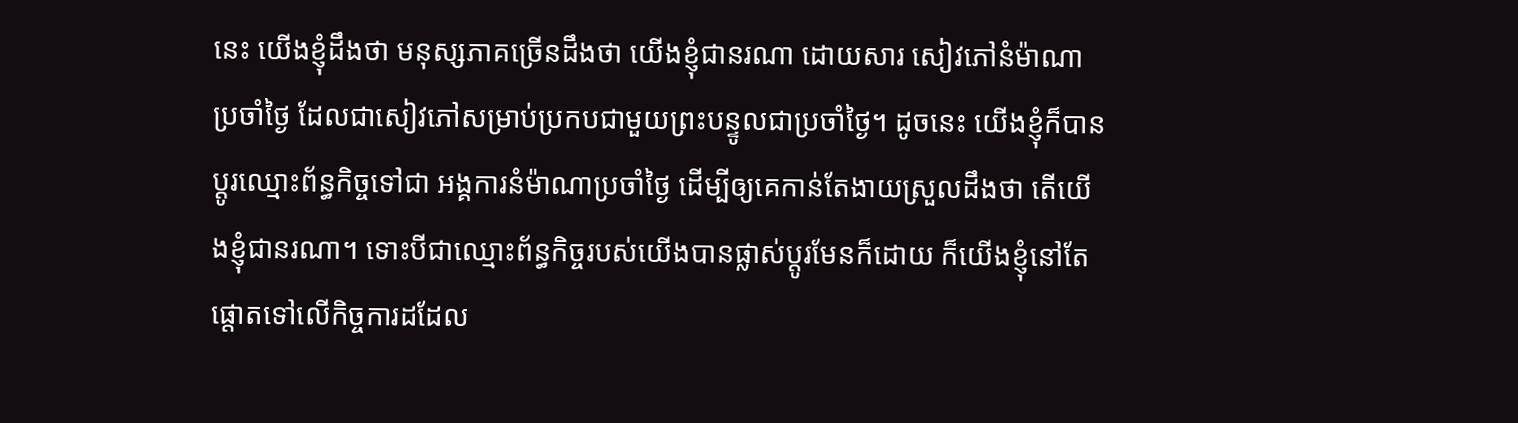នេះ យើងខ្ញុំដឹងថា មនុស្សភាគច្រើនដឹងថា យើងខ្ញុំជានរណា ដោយសារ សៀវភៅនំម៉ាណាប្រចាំថ្ងៃ ដែលជាសៀវភៅសម្រាប់ប្រកបជាមួយព្រះបន្ទូលជាប្រចាំថ្ងៃ។ ដូចនេះ យើងខ្ញុំក៏បានប្តូរឈ្មោះព័ន្ធកិច្ចទៅជា អង្គការនំម៉ាណាប្រចាំថ្ងៃ ដើម្បីឲ្យគេកាន់តែងាយស្រួលដឹងថា តើយើងខ្ញុំជានរណា។ ទោះបីជាឈ្មោះព័ន្ធកិច្ចរបស់យើងបានផ្លាស់ប្តូរមែនក៏ដោយ ក៏យើងខ្ញុំនៅតែផ្តោតទៅលើកិច្ចការដដែល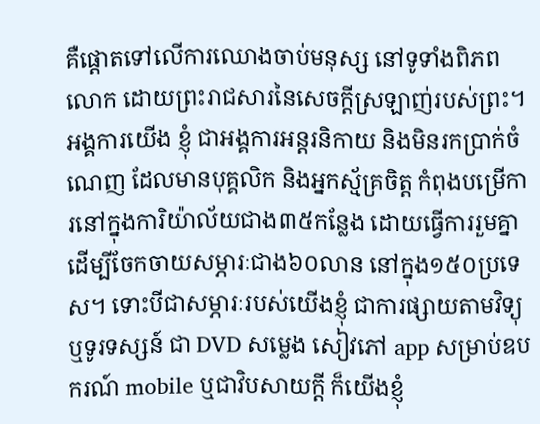គឺផ្តោតទៅលើការឈោងចាប់មនុស្ស នៅទូទាំងពិភពលោក ដោយព្រះរាជសារនៃសេចក្តីស្រឡាញ់របស់ព្រះ។
អង្គការយើង ខ្ញុំ ជាអង្គការអន្តរនិកាយ និងមិនរកប្រាក់ចំណេញ ដែលមានបុគ្គលិក និងអ្នកស្ម័គ្រចិត្ត កំពុងបម្រើការនៅក្នុងការិយ៉ាល័យជាង៣៥កន្លែង ដោយធ្វើការរួមគ្នា ដើម្បីចែកចាយសម្ភារៈជាង៦០លាន នៅក្នុង១៥០ប្រទេស។ ទោះបីជាសម្ភារៈរបស់យើងខ្ញុំ ជាការផ្សាយតាមវិទ្យុ ឬទូរទស្សន៍ ជា DVD សម្លេង សៀវភៅ app សម្រាប់ឧបករណ៍ mobile ឬជាវិបសាយក្តី ក៏យើងខ្ញុំ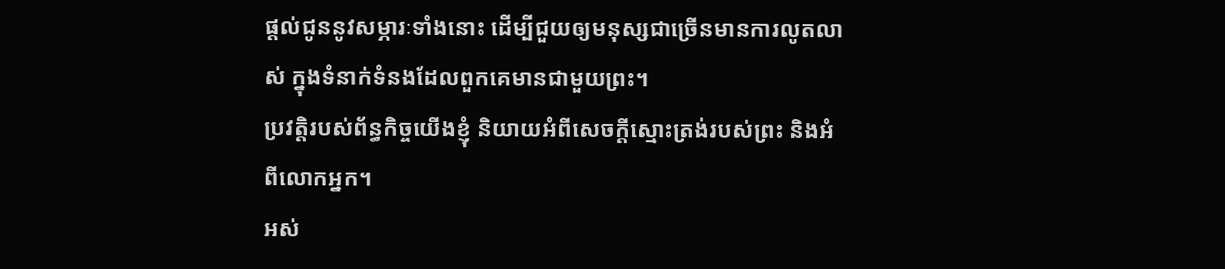ផ្តល់ជូននូវសម្ភារៈទាំងនោះ ដើម្បីជួយឲ្យមនុស្សជាច្រើនមានការលូតលាស់ ក្នុងទំនាក់ទំនងដែលពួកគេមានជាមួយព្រះ។
ប្រវត្តិរបស់ព័ន្ធកិច្ចយើងខ្ញុំ និយាយអំពីសេចក្តីស្មោះត្រង់របស់ព្រះ និងអំពីលោកអ្នក។
អស់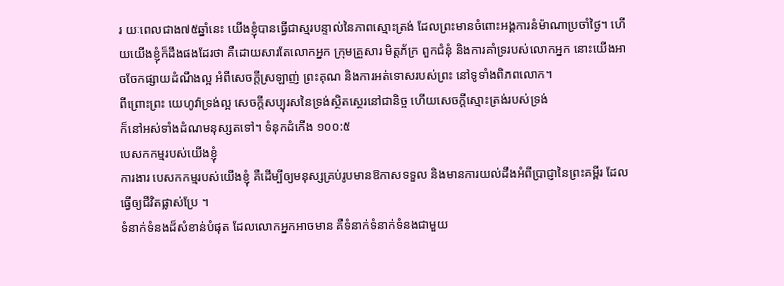រ យៈពេលជាង៧៥ឆ្នាំនេះ យើងខ្ញុំបានធ្វើជាស្មរបន្ទាល់នៃភាពស្មោះត្រង់ ដែលព្រះមានចំពោះអង្គការនំម៉ាណាប្រចាំថ្ងៃ។ ហើយយើងខ្ញុំក៏ដឹងផងដែរថា គឺដោយសារតែលោកអ្នក ក្រុមគ្រួសារ មិត្តភ័ក្រ ពួកជំនុំ និងការគាំទ្ររបស់លោកអ្នក នោះយើងអាចចែកផ្សាយដំណឹងល្អ អំពីសេចក្តីស្រឡាញ់ ព្រះគុណ និងការអត់ទោសរបស់ព្រះ នៅទូទាំងពិភពលោក។
ពីព្រោះព្រះ យេហូវ៉ាទ្រង់ល្អ សេចក្តីសប្បុរសនៃទ្រង់ស្ថិតស្ថេរនៅជានិច្ច ហើយសេចក្តីស្មោះត្រង់របស់ទ្រង់
ក៏នៅអស់ទាំងដំណមនុស្សតទៅ។ ទំនុកដំកើង ១០០:៥
បេសកកម្មរបស់យើងខ្ញុំ
ការងារ បេសកកម្មរបស់យើងខ្ញុំ គឺដើម្បីឲ្យមនុស្សគ្រប់រូបមានឱកាសទទួល និងមានការយល់ដឹងអំពីប្រាជ្ញានៃព្រះគម្ពីរ ដែលធ្វើឲ្យជីវិតផ្លាស់ប្រែ ។
ទំនាក់ទំនងដ៏សំខាន់បំផុត ដែលលោកអ្នកអាចមាន គឺទំនាក់ទំនាក់ទំនងជាមួយ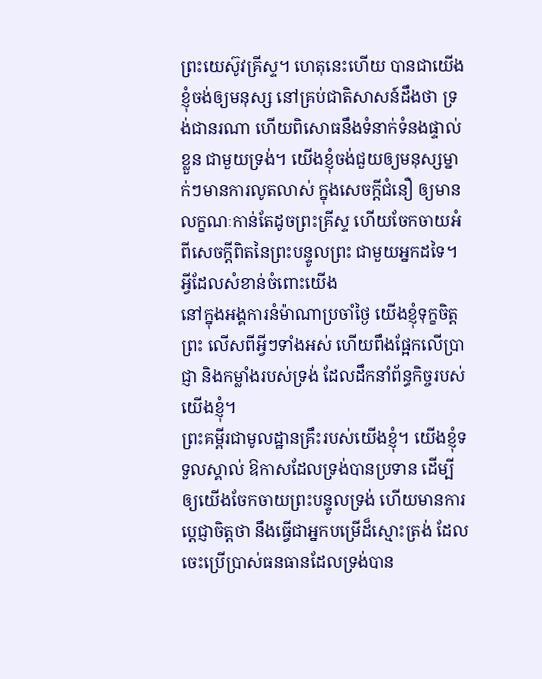ព្រះយេស៊ូវគ្រីស្ទ។ ហេតុនេះហើយ បានជាយើងខ្ញុំចង់ឲ្យមនុស្ស នៅគ្រប់ជាតិសាសន៍ដឹងថា ទ្រង់ជានរណា ហើយពិសោធនឹងទំនាក់ទំនងផ្ទាល់ខ្លួន ជាមួយទ្រង់។ យើងខ្ញុំចង់ជួយឲ្យមនុស្សម្នាក់ៗមានការលូតលាស់ ក្នុងសេចក្តីជំនឿ ឲ្យមានលក្ខណៈកាន់តែដូចព្រះគ្រីស្ទ ហើយចែកចាយអំពីសេចក្តីពិតនៃព្រះបន្ទូលព្រះ ជាមួយអ្នកដទៃ។
អ្វីដែលសំខាន់ចំពោះយើង
នៅក្នុងអង្គការនំម៉ាណាប្រចាំថ្ងៃ យើងខ្ញុំទុក្ខចិត្តព្រះ លើសពីអ្វីៗទាំងអស់ ហើយពឹងផ្អែកលើប្រាជ្ញា និងកម្លាំងរបស់ទ្រង់ ដែលដឹកនាំព័ន្ធកិច្ចរបស់យើងខ្ញុំ។
ព្រះគម្ពីរជាមូលដ្ឋានគ្រឹះរបស់យើងខ្ញុំ។ យើងខ្ញុំទទួលស្គាល់ ឱកាសដែលទ្រង់បានប្រទាន ដើម្បីឲ្យយើងចែកចាយព្រះបន្ទូលទ្រង់ ហើយមានការប្តេជ្ញាចិត្តថា នឹងធ្វើជាអ្នកបម្រើដ៏ស្មោះត្រង់ ដែលចេះប្រើប្រាស់ធនធានដែលទ្រង់បាន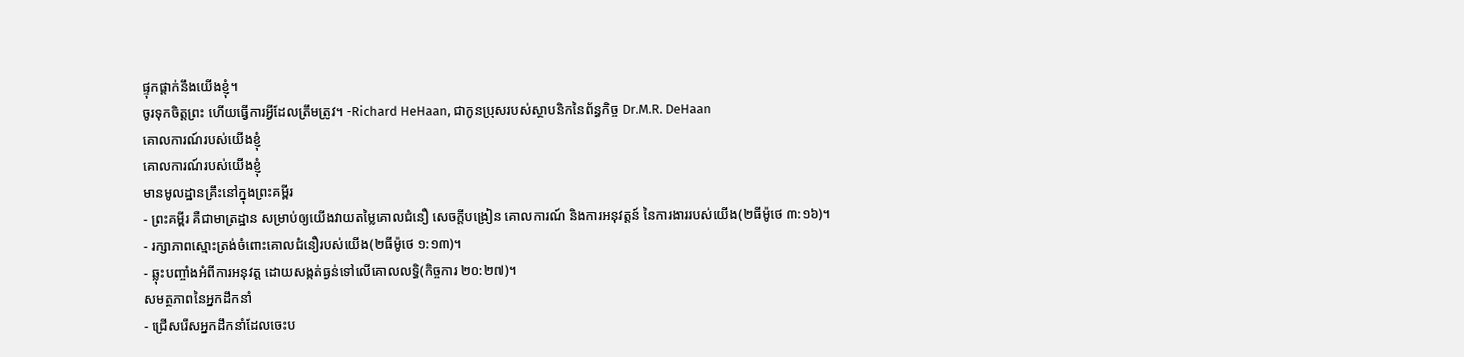ផ្ទុកផ្តាក់នឹងយើងខ្ញុំ។
ចូរទុកចិត្តព្រះ ហើយធ្វើការអ្វីដែលត្រឹមត្រូវ។ -Richard HeHaan, ជាកូនប្រុសរបស់ស្ថាបនិកនៃព័ន្ធកិច្ច Dr.M.R. DeHaan
គោលការណ៍របស់យើងខ្ញុំ
គោលការណ៍របស់យើងខ្ញុំ
មានមូលដ្ឋានគ្រឹះនៅក្នុងព្រះគម្ពីរ
- ព្រះគម្ពីរ គឺជាមាត្រដ្ឋាន សម្រាប់ឲ្យយើងវាយតម្លៃគោលជំនឿ សេចក្តីបង្រៀន គោលការណ៍ និងការអនុវត្តន៍ នៃការងាររបស់យើង(២ធីម៉ូថេ ៣:១៦)។
- រក្សាភាពស្មោះត្រង់ចំពោះគោលជំនឿរបស់យើង(២ធីម៉ូថេ ១:១៣)។
- ឆ្លុះបញ្ចាំងអំពីការអនុវត្ត ដោយសង្កត់ធ្ងន់ទៅលើគោលលទ្ធិ(កិច្ចការ ២០:២៧)។
សមត្ថភាពនៃអ្នកដឹកនាំ
- ជ្រើសរើសអ្នកដឹកនាំដែលចេះប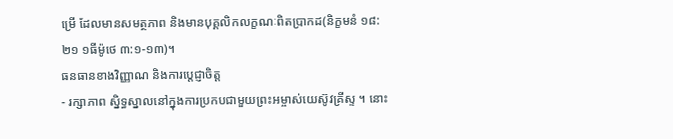ម្រើ ដែលមានសមត្ថភាព និងមានបុគ្គលិកលក្ខណៈពិតប្រាកដ(និក្ខមនំ ១៨:២១ ១ធីម៉ូថេ ៣:១-១៣)។
ធនធានខាងវិញ្ញាណ និងការប្តេជ្ញាចិត្ត
- រក្សាភាព ស្និទ្ធស្នាលនៅក្នុងការប្រកបជាមួយព្រះអម្ចាស់យេស៊ូវគ្រីស្ទ ។ នោះ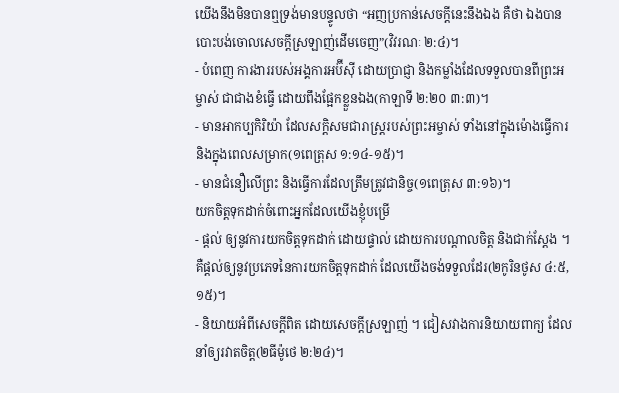យើងនឹងមិនបានឮទ្រង់មានបន្ទូលថា “អញប្រកាន់សេចក្តីនេះនឹងឯង គឺថា ឯងបានបោះបង់ចោលសេចក្តីស្រឡាញ់ដើមចេញ”(វិវរណៈ ២:៤)។
- បំពេញ ការងាររបស់អង្គការអប៊ីស៊ី ដោយប្រាជ្ញា និងកម្លាំងដែលទទួលបានពីព្រះអម្ចាស់ ជាជាងខំធ្វើ ដោយពឹងផ្អែកខ្លួនឯង(កាឡាទី ២:២០ ៣:៣)។
- មានអាកប្បកិរិយ៉ា ដែលសក្តិសមជារាស្រ្តរបស់ព្រះអម្ចាស់ ទាំងនៅក្នុងម៉ោងធ្វើការ និងក្នុងពេលសម្រាក(១ពេត្រុស ១:១៤-១៥)។
- មានជំនឿលើព្រះ និងធ្វើការដែលត្រឹមត្រូវជានិច្ច(១ពេត្រុស ៣:១៦)។
យកចិត្តទុកដាក់ចំពោះអ្នកដែលយើងខ្ញុំបម្រើ
- ផ្តល់ ឲ្យនូវការយកចិត្តទុកដាក់ ដោយផ្ទាល់ ដោយការបណ្តាលចិត្ត និងជាក់ស្តែង ។ គឺផ្តល់ឲ្យនូវប្រភេទនៃការយកចិត្តទុកដាក់ ដែលយើងចង់ទទួលដែរ(២កូរិនថូស ៤:៥,១៥)។
- និយាយអំពីសេចក្តីពិត ដោយសេចក្តីស្រឡាញ់ ។ ជៀសវាងការនិយាយពាក្យ ដែលនាំឲ្យរវាតចិត្ត(២ធីម៉ូថេ ២:២៤)។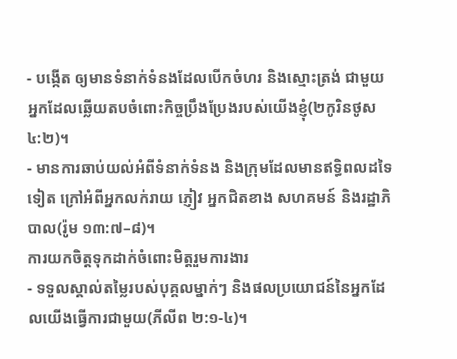- បង្កើត ឲ្យមានទំនាក់ទំនងដែលបើកចំហរ និងស្មោះត្រង់ ជាមួយអ្នកដែលឆ្លើយតបចំពោះកិច្ចប្រឹងប្រែងរបស់យើងខ្ញុំ(២កូរិនថូស ៤:២)។
- មានការឆាប់យល់អំពីទំនាក់ទំនង និងក្រុមដែលមានឥទ្ធិពលដទៃទៀត ក្រៅអំពីអ្នកលក់រាយ ភ្ញៀវ អ្នកជិតខាង សហគមន៍ និងរដ្ឋាភិបាល(រ៉ូម ១៣:៧–៨)។
ការយកចិត្តទុកដាក់ចំពោះមិត្តរួមការងារ
- ទទួលស្គាល់តម្លៃរបស់បុគ្គលម្នាក់ៗ និងផលប្រយោជន៍នៃអ្នកដែលយើងធ្វើការជាមួយ(ភីលីព ២:១-៤)។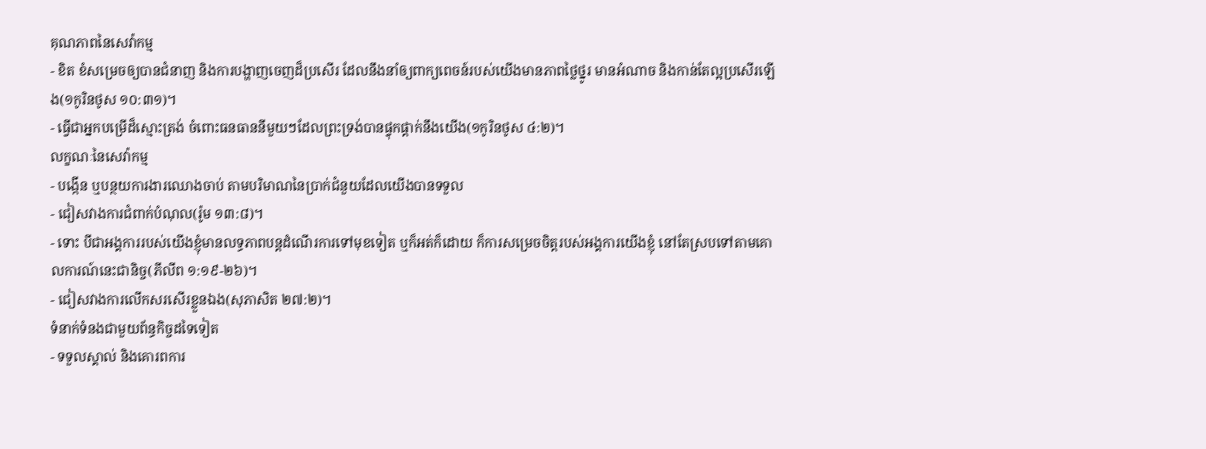គុណភាពនៃសេវ៉ាកម្ម
- ខិត ខំសម្រេចឲ្យបានជំនាញ និងការបង្ហាញចេញដ៏ប្រសើរ ដែលនឹងនាំឲ្យពាក្យពេចន៍របស់យើងមានភាពថ្លៃថ្នូរ មានអំណាច និងកាន់តែល្អប្រសើរឡើង(១កូរិនថូស ១០:៣១)។
- ធ្វើជាអ្នកបម្រើដ៏ស្មោះត្រង់ ចំពោះធនធាននីមួយៗដែលព្រះទ្រង់បានផ្ទុកផ្តាក់នឹងយើង(១កូរិនថូស ៤:២)។
លក្ខណៈនៃសេវ៉ាកម្ម
- បង្កើន ឬបន្ថយការងារឈោងចាប់ តាមបរិមាណនៃប្រាក់ជំនួយដែលយើងបានទទួល
- ជៀសវាងការជំពាក់បំណុល(រ៉ូម ១៣:៨)។
- ទោះ បីជាអង្គការរបស់យើងខ្ញុំមានលទ្ធភាពបន្តដំណើរការទៅមុខទៀត ឬក៏អត់ក៏ដោយ ក៏ការសម្រេចចិត្តរបស់អង្គការយើងខ្ញុំ នៅតែស្របទៅតាមគោលការណ៍នេះជានិច្ច(ភីលីព ១:១៩-២៦)។
- ជៀសវាងការលើកសរសើរខ្លួនឯង(សុភាសិត ២៧:២)។
ទំនាក់ទំនងជាមួយព័ន្ធកិច្ចដទៃទៀត
- ទទួលស្គាល់ និងគោរពការ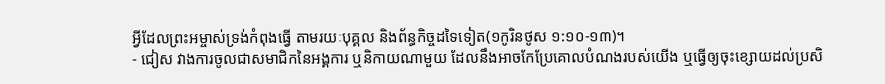អ្វីដែលព្រះអម្ចាស់ទ្រង់កំពុងធ្វើ តាមរយៈបុគ្គល និងព័ន្ធកិច្ចដទៃទៀត(១កូរិនថូស ១:១០-១៣)។
- ជៀស វាងការចូលជាសមាជិកនៃអង្គការ ឬនិកាយណាមួយ ដែលនឹងអាចកែប្រែគោលបំណងរបស់យើង ឬធ្វើឲ្យចុះខ្សោយដល់ប្រសិ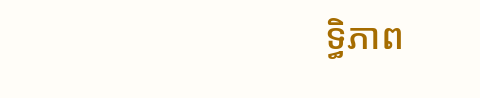ទ្ធិភាព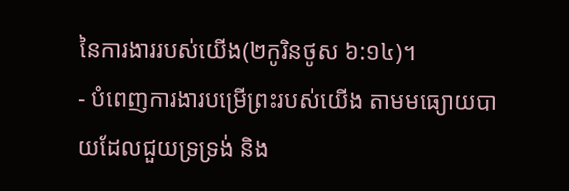នៃការងាររបស់យើង(២កូរិនថូស ៦:១៤)។
- បំពេញការងារបម្រើព្រះរបស់យើង តាមមធ្យោយបាយដែលជួយទ្រទ្រង់ និង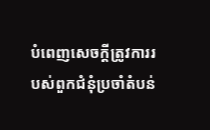បំពេញសេចក្តីត្រូវការរបស់ពួកជំនុំប្រចាំតំបន់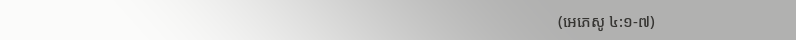(អេភេសូ ៤:១-៧)